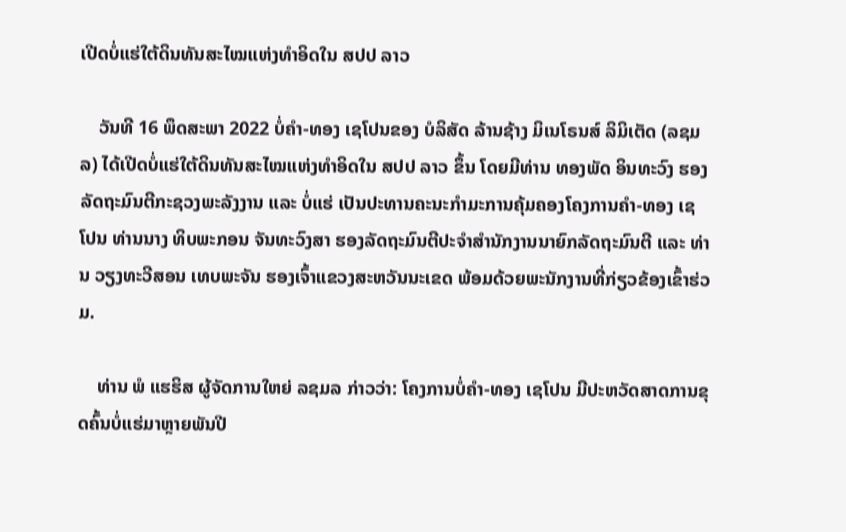ເປີດບໍ່ແຮ່ໃຕ້ດິນທັນສະໄໝແຫ່ງທຳອິດໃນ ສປປ ລາວ

    ວັນທີ 16 ພຶດສະພາ 2022 ບໍ່ຄຳ-ທອງ ເຊໂປນຂອງ ບໍລິສັດ ລ້ານຊ້າງ ມິເນໂຣນສ໌ ລິມິເຕັດ (ລຊມລ) ໄດ້ເປີດບໍ່ແຮ່ໃຕ້ດິນທັນສະໄໝແຫ່ງທຳອິດໃນ ສປປ ລາວ ຂຶ້ນ ໂດຍມີທ່ານ ທອງພັດ ອິນທະວົງ ຮອງລັດຖະມົນຕີກະຊວງພະລັງງານ ແລະ ບໍ່ແຮ່ ເປັນປະທານຄະນະກຳມະການຄຸ້ມຄອງໂຄງການຄຳ-ທອງ ເຊໂປນ ທ່ານນາງ ທິບພະກອນ ຈັນທະວົງສາ ຮອງລັດຖະມົນຕີປະຈຳສຳນັກງານນາຍົກລັດຖະມົນຕີ ແລະ ທ່ານ ວຽງທະວີສອນ ເທບພະຈັນ ຮອງເຈົ້າແຂວງສະຫວັນນະເຂດ ພ້ອມດ້ວຍພະນັກງານທີ່ກ່ຽວຂ້ອງເຂົ້າຮ່ວມ.

    ທ່ານ ພໍ ແຮຮິສ ຜູ້ຈັດການໃຫຍ່ ລຊມລ ກ່າວວ່າ: ໂຄງການບໍ່ຄຳ-ທອງ ເຊໂປນ ມີປະຫວັດສາດການຂຸດຄົ້ນບໍ່ແຮ່ມາຫຼາຍພັນປີ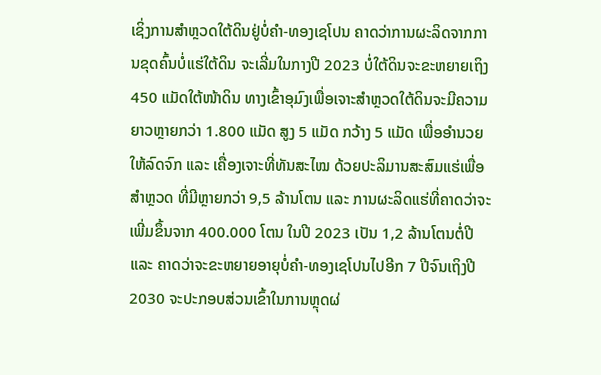ເຊິ່ງການສຳຫຼວດໃຕ້ດິນຢູ່ບໍ່ຄຳ-ທອງເຊໂປນ ຄາດວ່າການຜະລິດຈາກການຂຸດຄົ້ນບໍ່ແຮ່ໃຕ້ດິນ ຈະເລີ່ມໃນກາງປີ 2023 ບໍ່ໃຕ້ດິນຈະຂະຫຍາຍເຖິງ 450 ແມັດໃຕ້ໜ້າດິນ ທາງເຂົ້າອຸມົງເພື່ອເຈາະສຳຫຼວດໃຕ້ດິນຈະມີຄວາມຍາວຫຼາຍກວ່າ 1.800 ແມັດ ສູງ 5 ແມັດ ກວ້າງ 5 ແມັດ ເພື່ອອຳນວຍໃຫ້ລົດຈົກ ແລະ ເຄື່ອງເຈາະທີ່ທັນສະໄໝ ດ້ວຍປະລິມານສະສົມແຮ່ເພື່ອສຳຫຼວດ ທີ່ມີຫຼາຍກວ່າ 9,5 ລ້ານໂຕນ ແລະ ການຜະລິດແຮ່ທີ່ຄາດວ່າຈະເພີ່ມຂຶ້ນຈາກ 400.000 ໂຕນ ໃນປີ 2023 ເປັນ 1,2 ລ້ານໂຕນຕໍ່ປີ ແລະ ຄາດວ່າຈະຂະຫຍາຍອາຍຸບໍ່ຄຳ-ທອງເຊໂປນໄປອີກ 7 ປີຈົນເຖິງປີ 2030 ຈະປະກອບສ່ວນເຂົ້າໃນການຫຼຸດຜ່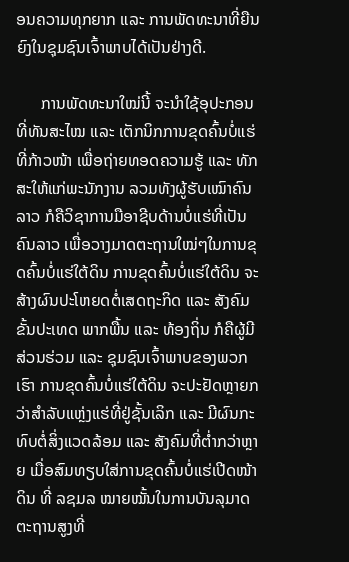ອນຄວາມທຸກຍາກ ແລະ ການພັດທະນາທີ່ຍືນຍົງໃນຊຸມຊົນເຈົ້າພາບໄດ້ເປັນຢ່າງດີ.

      ການພັດທະນາໃໝ່ນີ້ ຈະນຳໃຊ້ອຸປະກອນທີ່ທັນສະໄໝ ແລະ ເຕັກນິກການຂຸດຄົ້ນບໍ່ແຮ່ທີ່ກ້າວໜ້າ ເພື່ອຖ່າຍທອດຄວາມຮູ້ ແລະ ທັກສະໃຫ້ແກ່ພະນັກງານ ລວມທັງຜູ້ຮັບເໝົາຄົນລາວ ກໍຄືວິຊາການມືອາຊີບດ້ານບໍ່ແຮ່ທີ່ເປັນຄົນລາວ ເພື່ອວາງມາດຕະຖານໃໝ່ໆໃນການຂຸດຄົ້ນບໍ່ແຮ່ໃຕ້ດິນ ການຂຸດຄົ້ນບໍ່ແຮ່ໃຕ້ດິນ ຈະສ້າງຜົນປະໂຫຍດຕໍ່ເສດຖະກິດ ແລະ ສັງຄົມຂັ້ນປະເທດ ພາກພື້ນ ແລະ ທ້ອງຖິ່ນ ກໍຄືຜູ້ມີສ່ວນຮ່ວມ ແລະ ຊຸມຊົນເຈົ້າພາບຂອງພວກເຮົາ ການຂຸດຄົ້ນບໍ່ແຮ່ໃຕ້ດິນ ຈະປະຢັດຫຼາຍກວ່າສຳລັບແຫຼ່ງແຮ່ທີ່ຢູ່ຊັ້ນເລິກ ແລະ ມີຜົນກະທົບຕໍ່ສິ່ງແວດລ້ອມ ແລະ ສັງຄົມທີ່ຕ່ຳກວ່າຫຼາຍ ເມື່ອສົມທຽບໃສ່ການຂຸດຄົ້ນບໍ່ແຮ່ເປີດໜ້າດິນ ທີ່ ລຊມລ ໝາຍໝັ້ນໃນການບັນລຸມາດຕະຖານສູງທີ່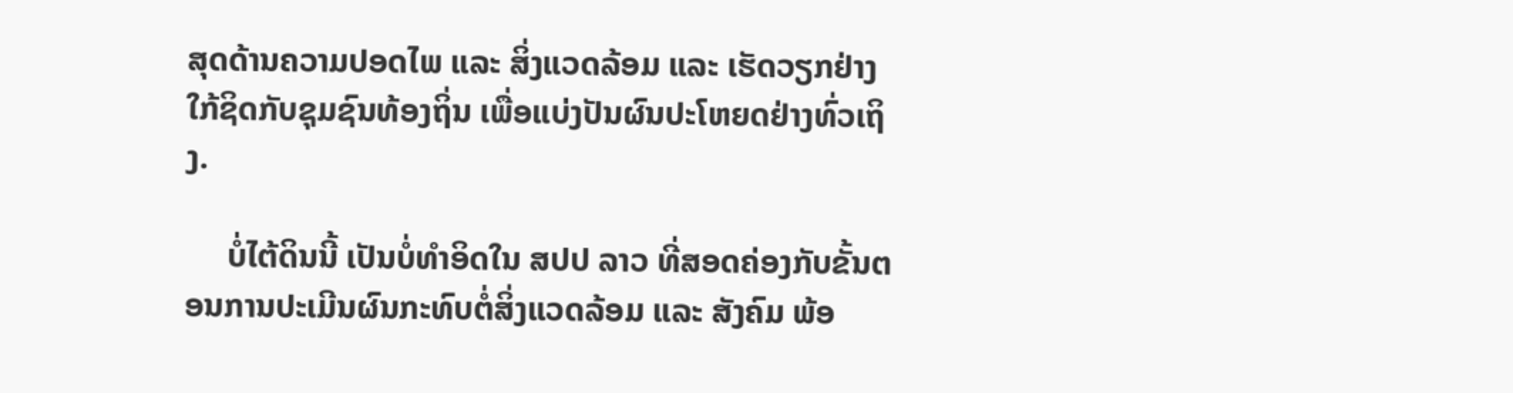ສຸດດ້ານຄວາມປອດໄພ ແລະ ສິ່ງແວດລ້ອມ ແລະ ເຮັດວຽກຢ່າງໃກ້ຊິດກັບຊຸມຊົນທ້ອງຖິ່ນ ເພື່ອແບ່ງປັນຜົນປະໂຫຍດຢ່າງທົ່ວເຖິງ.

     ບໍ່ໄຕ້ດິນນີ້ ເປັນບໍ່ທໍາອິດໃນ ສປປ ລາວ ທີ່ສອດຄ່ອງກັບຂັ້ນຕອນການປະເມີນຜົນກະທົບຕໍ່ສິ່ງແວດລ້ອມ ແລະ ສັງຄົມ ພ້ອ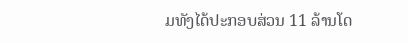ມທັງໄດ້ປະກອບສ່ວນ 11 ລ້ານໂດ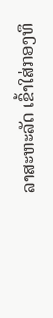ລາສະຫະລັດ ເຂົ້າໃສ່ກອງທຶ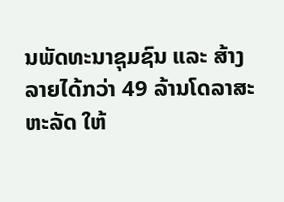ນພັດທະນາຊຸມຊົນ ແລະ ສ້າງລາຍໄດ້ກວ່າ 49 ລ້ານໂດລາສະຫະລັດ ໃຫ້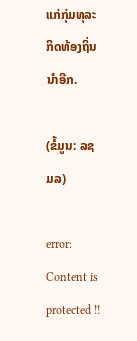ແກ່ກຸ່ມທຸລະກິດທ້ອງຖິ່ນນຳອີກ.

(ຂໍ້ມູນ: ລຊມລ)

error: Content is protected !!